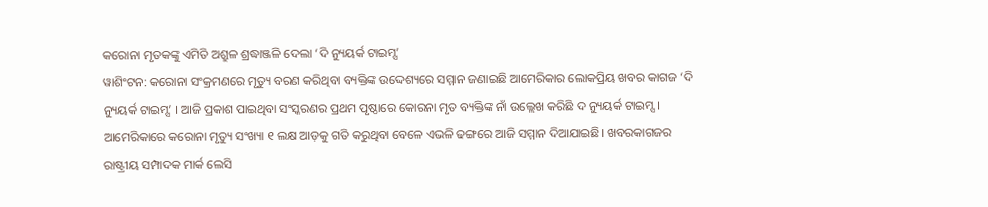କରୋନା ମୃତକଙ୍କୁ ଏମିତି ଅଶ୍ରୁଳ ଶ୍ରଦ୍ଧାଞ୍ଜଳି ଦେଲା ‘ଦି ନ୍ୟୁୟର୍କ ଟାଇମ୍ସ’
ୱାଶିଂଟନ: କରୋନା ସଂକ୍ରମଣରେ ମୃତ୍ୟୁ ବରଣ କରିଥିବା ବ୍ୟକ୍ତିଙ୍କ ଉଦ୍ଦେଶ୍ୟରେ ସମ୍ମାନ ଜଣାଇଛି ଆମେରିକାର ଲୋକପ୍ରିୟ ଖବର କାଗଜ ‘ଦି ନ୍ୟୁୟର୍କ ଟାଇମ୍ସ’ । ଆଜି ପ୍ରକାଶ ପାଇଥିବା ସଂସ୍କରଣର ପ୍ରଥମ ପୃଷ୍ଠାରେ କୋରନା ମୃତ ବ୍ୟକ୍ତିଙ୍କ ନାଁ ଉଲ୍ଲେଖ କରିଛି ଦ ନ୍ୟୁୟର୍କ ଟାଇମ୍ସ।
ଆମେରିକାରେ କରୋନା ମୃତ୍ୟୁ ସଂଖ୍ୟା ୧ ଲକ୍ଷ ଆଡ଼କୁ ଗତି କରୁଥିବା ବେଳେ ଏଭଳି ଢଙ୍ଗରେ ଆଜି ସମ୍ମାନ ଦିଆଯାଇଛି। ଖବରକାଗଜର ରାଷ୍ଟ୍ରୀୟ ସମ୍ପାଦକ ମାର୍କ ଲେସି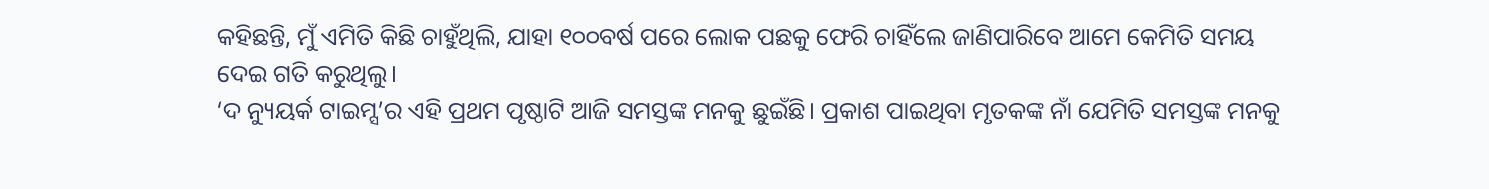କହିଛନ୍ତି, ମୁଁ ଏମିତି କିଛି ଚାହୁଁଥିଲି, ଯାହା ୧୦୦ବର୍ଷ ପରେ ଲୋକ ପଛକୁ ଫେରି ଚାହିଁଲେ ଜାଣିପାରିବେ ଆମେ କେମିତି ସମୟ ଦେଇ ଗତି କରୁଥିଲୁ।
‘ଦ ନ୍ୟୁୟର୍କ ଟାଇମ୍ସ’ର ଏହି ପ୍ରଥମ ପୃଷ୍ଠାଟି ଆଜି ସମସ୍ତଙ୍କ ମନକୁ ଛୁଇଁଛି। ପ୍ରକାଶ ପାଇଥିବା ମୃତକଙ୍କ ନାଁ ଯେମିତି ସମସ୍ତଙ୍କ ମନକୁ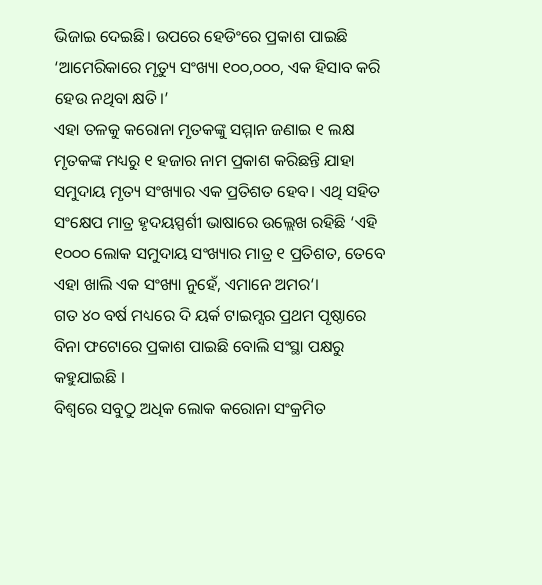ଭିଜାଇ ଦେଇଛି। ଉପରେ ହେଡିଂରେ ପ୍ରକାଶ ପାଇଛି ‘ଆମେରିକାରେ ମୃତ୍ୟୁ ସଂଖ୍ୟା ୧୦୦,୦୦୦, ଏକ ହିସାବ କରି ହେଉ ନଥିବା କ୍ଷତି।’
ଏହା ତଳକୁ କରୋନା ମୃତକଙ୍କୁ ସମ୍ମାନ ଜଣାଇ ୧ ଲକ୍ଷ ମୃତକଙ୍କ ମଧ୍ୟରୁ ୧ ହଜାର ନାମ ପ୍ରକାଶ କରିଛନ୍ତି ଯାହା ସମୁଦାୟ ମୃତ୍ୟ ସଂଖ୍ୟାର ଏକ ପ୍ରତିଶତ ହେବ। ଏଥି ସହିତ ସଂକ୍ଷେପ ମାତ୍ର ହୃଦୟସ୍ପର୍ଶୀ ଭାଷାରେ ଉଲ୍ଲେଖ ରହିଛି ‘ଏହି ୧୦୦୦ ଲୋକ ସମୁଦାୟ ସଂଖ୍ୟାର ମାତ୍ର ୧ ପ୍ରତିଶତ, ତେବେ ଏହା ଖାଲି ଏକ ସଂଖ୍ୟା ନୁହେଁ, ଏମାନେ ଅମର‘।
ଗତ ୪୦ ବର୍ଷ ମଧ୍ୟରେ ଦି ୟର୍କ ଟାଇମ୍ସର ପ୍ରଥମ ପୃଷ୍ଠାରେ ବିନା ଫଟୋରେ ପ୍ରକାଶ ପାଇଛି ବୋଲି ସଂସ୍ଥା ପକ୍ଷରୁ କହୁଯାଇଛି ।
ବିଶ୍ୱରେ ସବୁଠୁ ଅଧିକ ଲୋକ କରୋନା ସଂକ୍ରମିତ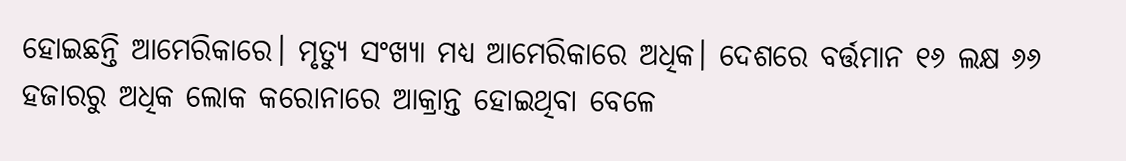ହୋଇଛନ୍ତି ଆମେରିକାରେ। ମୃତ୍ୟୁ ସଂଖ୍ୟା ମଧ୍ୟ ଆମେରିକାରେ ଅଧିକ। ଦେଶରେ ବର୍ତ୍ତମାନ ୧୬ ଲକ୍ଷ ୬୬ ହଜାରରୁ ଅଧିକ ଲୋକ କରୋନାରେ ଆକ୍ରାନ୍ତ ହୋଇଥିବା ବେଳେ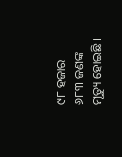୯୮ ହଜାର ୬୮୩ ଜଣଙ୍କ ମୃତ୍ୟୁ ହୋଇଛି ।